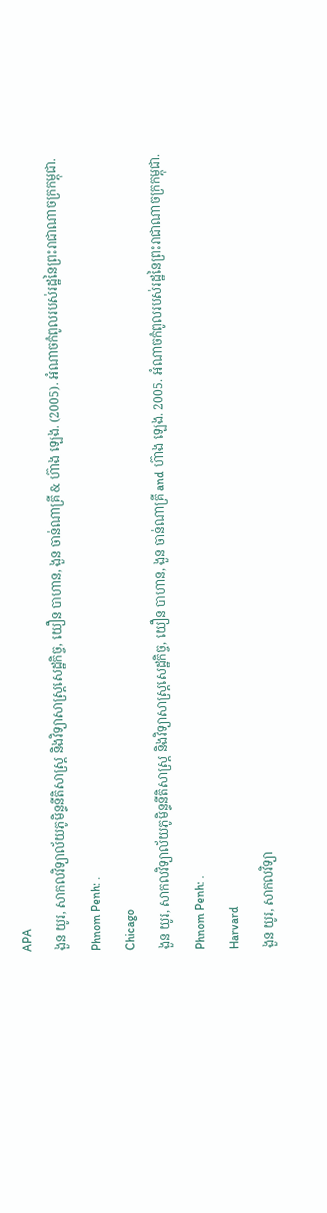APA
ងួន យូរ, សាកលវិទ្យាល័យភូមិន្ទនីតិសាស្ត្រ និងវិទ្យាសាស្ត្រសេដ្ឋកិច្ច, យឿន បាហាន, ងួន ចាន់ណាគ្រី & ហ៊ាង ឡេង. (2005). អំណាចកំពូលរបស់រដ្ឋនៃព្រះរាជាណាចក្រកម្ពុជា. Phnom Penh: .
Chicago
ងួន យូរ, សាកលវិទ្យាល័យភូមិន្ទនីតិសាស្ត្រ និងវិទ្យាសាស្ត្រសេដ្ឋកិច្ច, យឿន បាហាន, ងួន ចាន់ណាគ្រី and ហ៊ាង ឡេង. 2005. អំណាចកំពូលរបស់រដ្ឋនៃព្រះរាជាណាចក្រកម្ពុជា. Phnom Penh: .
Harvard
ងួន យូរ, សាកលវិទ្យា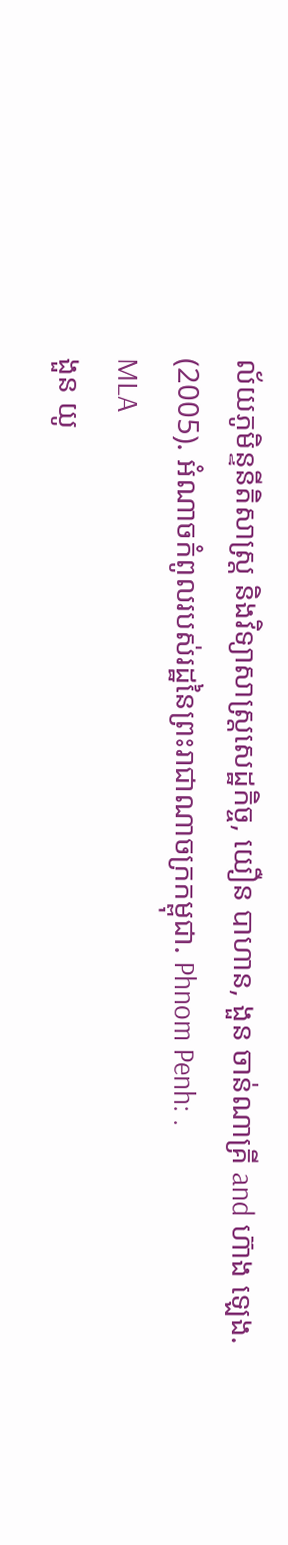ល័យភូមិន្ទនីតិសាស្ត្រ និងវិទ្យាសាស្ត្រសេដ្ឋកិច្ច, យឿន បាហាន, ងួន ចាន់ណាគ្រី and ហ៊ាង ឡេង. (2005). អំណាចកំពូលរបស់រដ្ឋនៃព្រះរាជាណាចក្រកម្ពុជា. Phnom Penh: .
MLA
ងួន យូ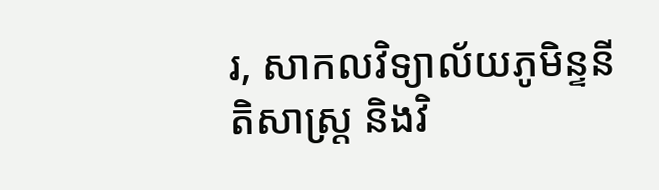រ, សាកលវិទ្យាល័យភូមិន្ទនីតិសាស្ត្រ និងវិ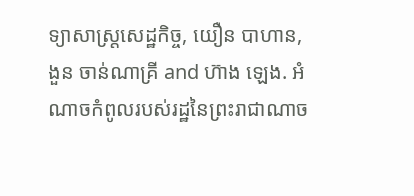ទ្យាសាស្ត្រសេដ្ឋកិច្ច, យឿន បាហាន, ងួន ចាន់ណាគ្រី and ហ៊ាង ឡេង. អំណាចកំពូលរបស់រដ្ឋនៃព្រះរាជាណាច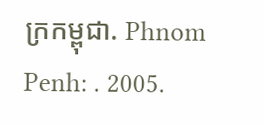ក្រកម្ពុជា. Phnom Penh: . 2005.